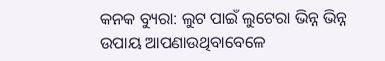କନକ ବ୍ୟୁରା: ଲୁଟ ପାଇଁ ଲୁଟେରା ଭିନ୍ନ ଭିନ୍ନ ଉପାୟ ଆପଣାଉଥିବାବେଳେ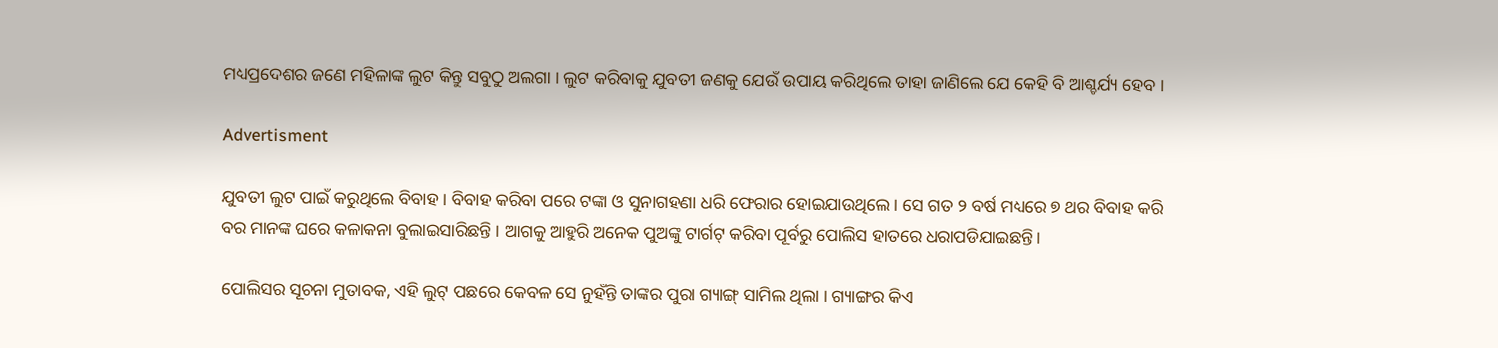ମଧ୍ୟପ୍ରଦେଶର ଜଣେ ମହିଳାଙ୍କ ଲୁଟ କିନ୍ତୁ ସବୁଠୁ ଅଲଗା । ଲୁଟ କରିବାକୁ ଯୁବତୀ ଜଣକୁ ଯେଉଁ ଉପାୟ କରିଥିଲେ ତାହା ଜାଣିଲେ ଯେ କେହି ବି ଆଶ୍ଚର୍ଯ୍ୟ ହେବ ।

Advertisment

ଯୁବତୀ ଲୁଟ ପାଇଁ କରୁଥିଲେ ବିବାହ । ବିବାହ କରିବା ପରେ ଟଙ୍କା ଓ ସୁନାଗହଣା ଧରି ଫେରାର ହୋଇଯାଉଥିଲେ । ସେ ଗତ ୨ ବର୍ଷ ମଧ୍ୟରେ ୭ ଥର ବିବାହ କରି ବର ମାନଙ୍କ ଘରେ କଳାକନା ବୁଲାଇସାରିଛନ୍ତି । ଆଗକୁ ଆହୁରି ଅନେକ ପୁଅଙ୍କୁ ଟାର୍ଗଟ୍ କରିବା ପୂର୍ବରୁ ପୋଲିସ ହାତରେ ଧରାପଡିଯାଇଛନ୍ତି।

ପୋଲିସର ସୂଚନା ମୁତାବକ, ଏହି ଲୁଟ୍ ପଛରେ କେବଳ ସେ ନୁହଁନ୍ତି ତାଙ୍କର ପୁରା ଗ୍ୟାଙ୍ଗ୍ ସାମିଲ ଥିଲା । ଗ୍ୟାଙ୍ଗର କିଏ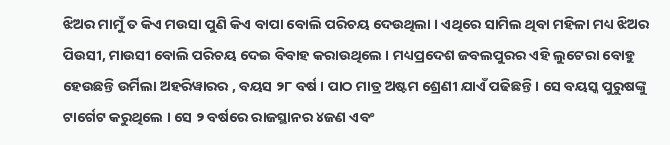ଝିଅର ମାମୁଁ ତ କିଏ ମଉସା ପୁଣି କିଏ ବାପା ବୋଲି ପରିଚୟ ଦେଉଥିଲା । ଏଥିରେ ସାମିଲ ଥିବା ମହିଳା ମଧ୍ୟ ଝିଅର ପିଉସୀ, ମାଉସୀ ବୋଲି ପରିଚୟ ଦେଇ ବିବାହ କରାଉଥିଲେ । ମଧ୍ୟପ୍ରଦେଶ ଜବଲପୁରର ଏହି ଲୁଟେରା ବୋହୁ ହେଉଛନ୍ତି ଉର୍ମିଲା ଅହରିୱାରର , ବୟସ ୨୮ ବର୍ଷ । ପାଠ ମାତ୍ର ଅଷ୍ଟମ ଶ୍ରେଣୀ ଯାଏଁ ପଢିଛନ୍ତି । ସେ ବୟସ୍କ ପୁରୁଷଙ୍କୁ ଟାର୍ଗେଟ କରୁଥିଲେ । ସେ ୨ ବର୍ଷରେ ରାଜସ୍ଥାନର ୪ଜଣ ଏବଂ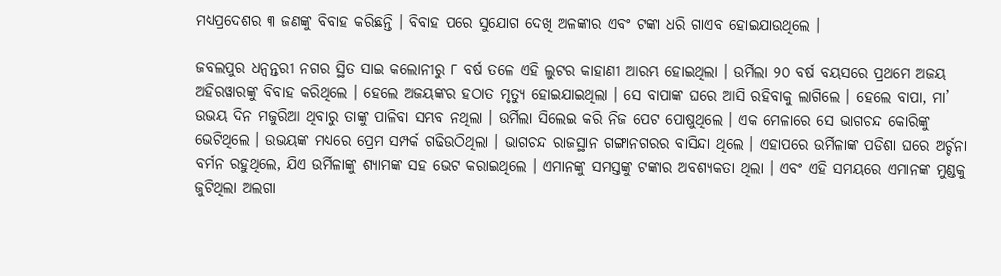ମଧ୍ୟପ୍ରଦେଶର ୩ ଜଣଙ୍କୁ ବିବାହ କରିଛନ୍ତି । ବିବାହ ପରେ ସୁଯୋଗ ଦେଖି ଅଳଙ୍କାର ଏବଂ ଟଙ୍କା ଧରି ଗାଏବ ହୋଇଯାଉଥିଲେ ।

ଜବଲପୁର ଧନ୍ୱନ୍ତରୀ ନଗର ସ୍ଥିତ ସାଇ କଲୋନୀରୁ ୮ ବର୍ଷ ତଳେ ଏହି ଲୁଟର କାହାଣୀ ଆରମ୍ଭ ହୋଇଥିଲା । ଉର୍ମିଲା ୨୦ ବର୍ଷ ବୟସରେ ପ୍ରଥମେ ଅଜୟ ଅହିରୱାରଙ୍କୁ ବିବାହ କରିଥିଲେ । ହେଲେ ଅଜୟଙ୍କର ହଠାତ ମୃତ୍ୟୁ ହୋଇଯାଇଥିଲା । ସେ ବାପାଙ୍କ ଘରେ ଆସି ରହିବାକୁ ଲାଗିଲେ । ହେଲେ ବାପା, ମା’ ଉଭୟ ଦିନ ମଜୁରିଆ ଥିବାରୁ ତାଙ୍କୁ ପାଳିବା ସମ୍ଭବ ନଥିଲା । ଉର୍ମିଲା ସିଲେଇ କରି ନିଜ ପେଟ ପୋଷୁଥିଲେ । ଏକ ମେଳାରେ ସେ ଭାଗଚନ୍ଦ କୋରିଙ୍କୁ ଭେଟିଥିଲେ । ଉଭୟଙ୍କ ମଧ୍ୟରେ ପ୍ରେମ ସମ୍ପର୍କ ଗଢିଉଠିଥିଲା । ଭାଗଚନ୍ଦ ରାଜସ୍ଥାନ ଗଙ୍ଗାନଗରର ବାସିନ୍ଦା ଥିଲେ । ଏହାପରେ ଉର୍ମିଳାଙ୍କ ପଡିଶା ଘରେ ଅର୍ଚ୍ଚନା ବର୍ମନ ରହୁଥିଲେ, ଯିଏ ଉର୍ମିଳାଙ୍କୁ ଶ୍ୟାମଙ୍କ ସହ ଭେଟ କରାଇଥିଲେ । ଏମାନଙ୍କୁ ସମସ୍ତଙ୍କୁ ଟଙ୍କାର ଅବଶ୍ୟକତା ଥିଲା । ଏବଂ ଏହି ସମୟରେ ଏମାନଙ୍କ ମୁଣ୍ଡକୁ ଜୁଟିଥିଲା ଅଲଗା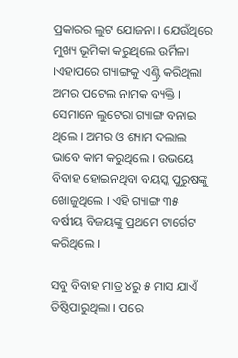ପ୍ରକାରର ଲୁଟ ଯୋଜନା । ଯେଉଁଥିରେ ମୁଖ୍ୟ ଭୂମିକା କରୁଥିଲେ ଉର୍ମିଳା ।ଏହାପରେ ଗ୍ୟାଙ୍ଗକୁ ଏଣ୍ଟ୍ରି କରିଥିଲା ଅମର ପଟେଲ ନାମକ ବ୍ୟକ୍ତି । ସେମାନେ ଲୁଟେରା ଗ୍ୟାଙ୍ଗ ବନାଇ ଥିଲେ । ଅମର ଓ ଶ୍ୟାମ ଦଲାଲ ଭାବେ କାମ କରୁଥିଲେ । ଉଭୟେ ବିବାହ ହୋଇନଥିବା ବୟସ୍କ ପୁରୁଷଙ୍କୁ ଖୋଜୁଥିଲେ । ଏହି ଗ୍ୟାଙ୍ଗ ୩୫ ବର୍ଷୀୟ ବିଜୟଙ୍କୁ ପ୍ରଥମେ ଟାର୍ଗେଟ କରିଥିଲେ ।

ସବୁ ବିବାହ ମାତ୍ର ୪ରୁ ୫ ମାସ ଯାଏଁ ତିଷ୍ଠିପାରୁଥିଲା । ପରେ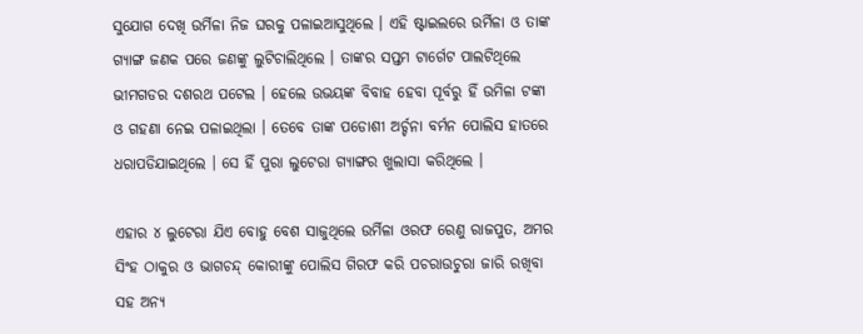ସୁଯୋଗ ଦେଖି ଉର୍ମିଳା ନିଜ ଘରକୁ ପଳାଇଆସୁଥିଲେ । ଏହି ଷ୍ଟାଇଲରେ ଉର୍ମିଳା ଓ ତାଙ୍କ ଗ୍ୟାଙ୍ଗ ଜଣକ ପରେ ଜଣଙ୍କୁ ଲୁଟିଚାଲିଥିଲେ । ତାଙ୍କର ସପ୍ତମ ଟାର୍ଗେଟ ପାଲଟିଥିଲେ ଭୀମଗଡର ଦଶରଥ ପଟେଲ । ହେଲେ ଉଭୟଙ୍କ ବିବାହ ହେବା ପୂର୍ବରୁ ହିଁ ଉମିଳା ଟଙ୍କା ଓ ଗହଣା ନେଇ ପଳାଇଥିଲା । ତେବେ ତାଙ୍କ ପଡୋଶୀ ଅର୍ଚ୍ଚନା ବର୍ମନ ପୋଲିସ ହାତରେ ଧରାପଡିଯାଇଥିଲେ । ସେ ହିଁ ପୁରା ଲୁଟେରା ଗ୍ୟାଙ୍ଗର ଖୁଲାସା କରିଥିଲେ ।

ଏହାର ୪ ଲୁଟେରା ଯିଏ ବୋହୁ ବେଶ ସାଜୁଥିଲେ ଉର୍ମିଳା ଓରଫ ରେଣୁ ରାଜପୁତ, ଅମର ସିଂହ ଠାକୁର ଓ ଭାଗଚନ୍ଦ୍ କୋରୀଙ୍କୁ ପୋଲିସ ଗିରଫ କରି ପଚରାଉଚୁରା ଜାରି ରଖିବା ସହ ଅନ୍ୟ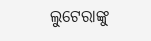ଲୁଟେରାଙ୍କୁ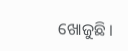ଖୋଜୁଛି ।